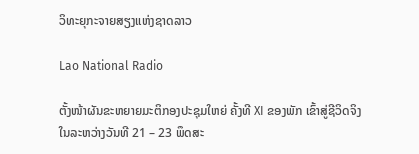ວິທະຍຸກະຈາຍສຽງແຫ່ງຊາດລາວ

Lao National Radio

ຕັ້ງໜ້າຜັນຂະຫຍາຍມະຕິກອງປະຊຸມໃຫຍ່ ຄັ້ງທີ XI ຂອງພັກ ເຂົ້າສູ່ຊີວິດຈິງ
ໃນລະຫວ່າງວັນທີ 21 – 23 ພຶດສະ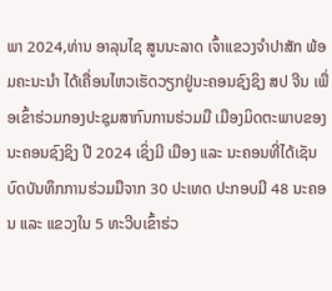ພາ 2024,ທ່ານ ອາລຸນໄຊ ສູນນະລາດ ເຈົ້າແຂວງຈໍາປາສັກ ພ້ອມຄະນະນໍາ ໄດ້ເຄື່ອນໄຫວເຮັດວຽກຢູ່ນະຄອນຊົງຊິງ ສປ ຈີນ ເພື່ອເຂົ້າຮ່ວມກອງປະຊຸມສາກົນການຮ່ວມມື ເມືອງມິດຕະພາບຂອງນະຄອນຊົງຊິງ ປີ 2024 ເຊິ່ງມີ ເມືອງ ແລະ ນະຄອນທີ່ໄດ້ເຊັນບົດບັນທຶກການຮ່ວມມືຈາກ 30 ປະເທດ ປະກອບມີ 48 ນະຄອນ ແລະ ແຂວງໃນ 5 ທະວີບເຂົ້າຮ່ວ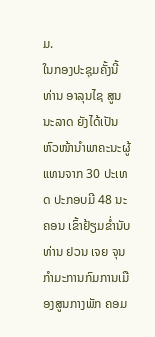ມ.
ໃນກອງປະຊຸມຄັ້ງນີ້ ທ່ານ ອາລຸນໄຊ ສູນນະລາດ ຍັງໄດ້ເປັນຫົວໜ້ານໍາພາຄະນະຜູ້ແທນຈາກ 30 ປະເທດ ປະກອບມີ 48 ນະຄອນ ເຂົ້າຢ້ຽມຂໍ່ານັບ ທ່ານ ຢວນ ເຈຍ ຈຸນ ກໍາມະການກົມການເມືອງສູນກາງພັກ ຄອມ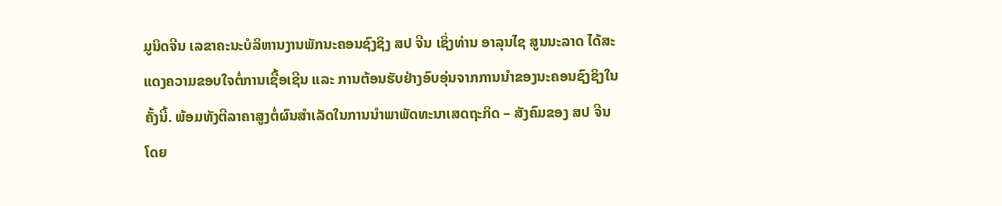ມູນິດຈີນ ເລຂາຄະນະບໍລິຫານງານພັກນະຄອນຊົງຊິງ ສປ ຈີນ ເຊິ່ງທ່ານ ອາລຸນໄຊ ສູນນະລາດ ໄດ້ສະແດງຄວາມຂອບໃຈຕໍ່ການເຊື້ອເຊີນ ແລະ ການຕ້ອນຮັບຢ່າງອົບອຸ່ນຈາກການນໍາຂອງນະຄອນຊົງຊິງໃນຄັ້ງນີ້. ພ້ອມທັງຕີລາຄາສູງຕໍ່ຜົນສໍາເລັດໃນການນໍາພາພັດທະນາເສດຖະກິດ – ສັງຄົມຂອງ ສປ ຈີນ ໂດຍ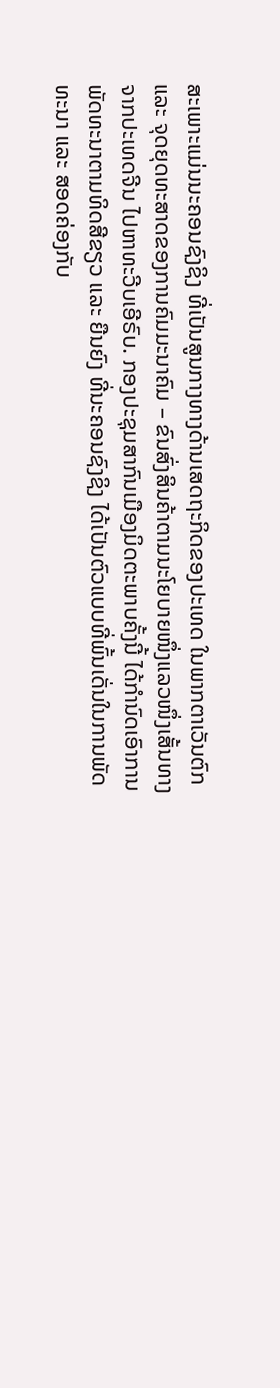ສະເພາະແມ່ນນະຄອນຊົງຊິງ ທີ່ເປັນສູນກາງທາງດ້ານເສດຖະກິດຂອງປະເທດ ໃນພາກຕາເວັນຕົກ ແລະ ຈຸດຍຸດທະສາດຂອງການຄົມມະນາຄົມ – ຂົນສົ່ງສິນຄ້າຕາມນະໂຍບາຍໜຶ່ງແລວໜຶ່ງເສັ້ນທາງ ຈາກປະເທດຈີນ ໄປຫາທະວີບເອີຣົບ. ກອງປະຊຸມສາກົນເມືອງມິດຕະພາບຄັ້ງນີ້ ໄດ້ກຳນົດເອົາການພັດທະນາຕາມທິດສີຂຽວ ແລະ ຍືນຍົງ ທີ່ນະຄອນຊົງຊິງ ໄດ້ເປັນຕົວແບບທີ່ພົ້ນເດັ່ນໃນການພັດທະນາ ແລະ ສອດຄ່ອງກັບ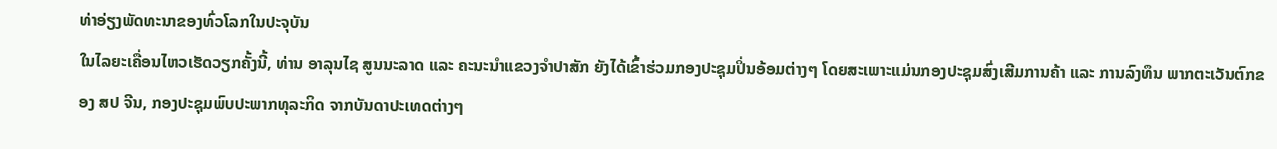ທ່າອ່ຽງພັດທະນາຂອງທົ່ວໂລກໃນປະຈຸບັນ
ໃນໄລຍະເຄື່ອນໄຫວເຮັດວຽກຄັ້ງນີ້, ທ່ານ ອາລຸນໄຊ ສູນນະລາດ ແລະ ຄະນະນໍາແຂວງຈໍາປາສັກ ຍັງໄດ້ເຂົ້າຮ່ວມກອງປະຊຸມປິ່ນອ້ອມຕ່າງໆ ໂດຍສະເພາະແມ່ນກອງປະຊຸມສົ່ງເສີມການຄ້າ ແລະ ການລົງທຶນ ພາກຕະເວັນຕົກຂອງ ສປ ຈີນ, ກອງປະຊຸມພົບປະພາກທຸລະກິດ ຈາກບັນດາປະເທດຕ່າງໆ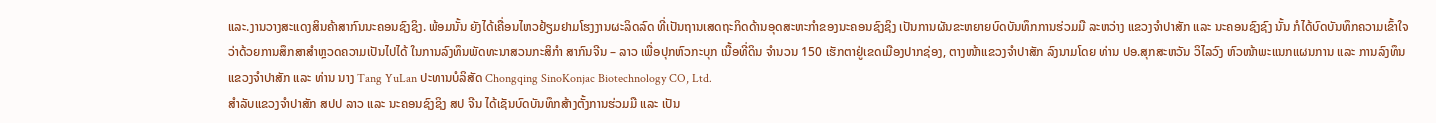ແລະ.ງານວາງສະແດງສິນຄ້າສາກົນນະຄອນຊົງຊິງ. ພ້ອມນັ້ນ ຍັງໄດ້ເຄື່ອນໄຫວຢ້ຽມຢາມໂຮງງານຜະລິດລົດ ທີ່ເປັນຖານເສດຖະກິດດ້ານອຸດສະຫະກໍາຂອງນະຄອນຊົງຊິງ ເປັນການຜັນຂະຫຍາຍບົດບັນທຶກການຮ່ວມມື ລະຫວ່າງ ແຂວງຈໍາປາສັກ ແລະ ນະຄອນຊົງຊົງ ນັ້ນ ກໍໄດ້ບົດບັນທຶກຄວາມເຂົ້າໃຈ ວ່າດ້ວຍການສຶກສາສໍາຫຼວດຄວາມເປັນໄປໄດ້ ໃນການລົງທຶນພັດທະນາສວນກະສິກຳ ສາກົນຈີນ – ລາວ ເພື່ອປຸກຫົວກະບຸກ ເນື້ອທີ່ດິນ ຈໍານວນ 150 ເຮັກຕາຢູ່ເຂດເມືອງປາກຊ່ອງ, ຕາງໜ້າແຂວງຈໍາປາສັກ ລົງນາມໂດຍ ທ່ານ ປອ.ສຸກສະຫວັນ ວິໄລວົງ ຫົວໜ້າພະແນກແຜນການ ແລະ ການລົງທຶນແຂວງຈໍາປາສັກ ແລະ ທ່ານ ນາງ Tang YuLan ປະທານບໍລິສັດ Chongqing SinoKonjac Biotechnology CO, Ltd.
ສໍາລັບແຂວງຈໍາປາສັກ ສປປ ລາວ ແລະ ນະຄອນຊົງຊິງ ສປ ຈີນ ໄດ້ເຊັນບົດບັນທຶກສ້າງຕັ້ງການຮ່ວມມື ແລະ ເປັນ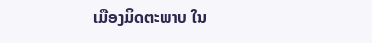ເມືອງມິດຕະພາບ ໃນ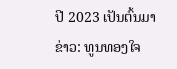ປີ 2023 ເປັນຕົ້ນມາ
ຂ່າວ: ທູນທອງໃຈ